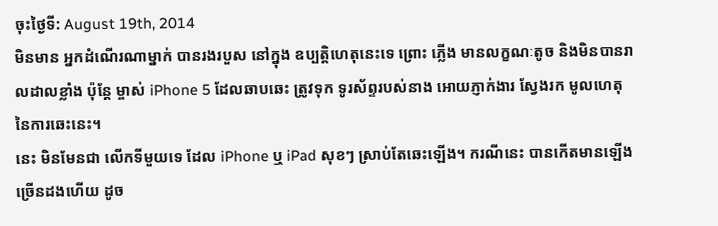ចុះថ្ងៃទី: August 19th, 2014
មិនមាន អ្នកដំណើរណាម្នាក់ បានរងរបួស នៅក្នុង ឧប្បត្តិហេតុនេះទេ ព្រោះ ភ្លើង មានលក្ខណៈតូច និងមិនបានរាលដាលខ្លាំង ប៉ុន្តែ ម្ចាស់ iPhone 5 ដែលឆាបឆេះ ត្រូវទុក ទូរស័ព្ទរបស់នាង អោយភ្ញាក់ងារ ស្វែងរក មូលហេតុ នៃការឆេះនេះ។
នេះ មិនមែនជា លើកទីមួយទេ ដែល iPhone ឬ iPad សុខៗ ស្រាប់តែឆេះឡើង។ ករណីនេះ បានកើតមានឡើងច្រើនដងហើយ ដូច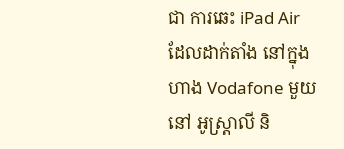ជា ការឆេះ iPad Air ដែលដាក់តាំង នៅក្នុង ហាង Vodafone មួយ នៅ អូស្ត្រាលី និ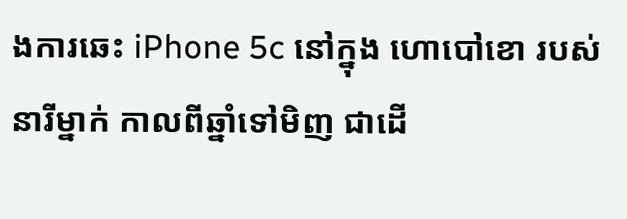ងការឆេះ iPhone 5c នៅក្នុង ហោបៅខោ របស់នារីម្នាក់ កាលពីឆ្នាំទៅមិញ ជាដើ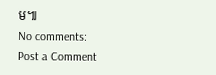ម៕
No comments:
Post a Comment